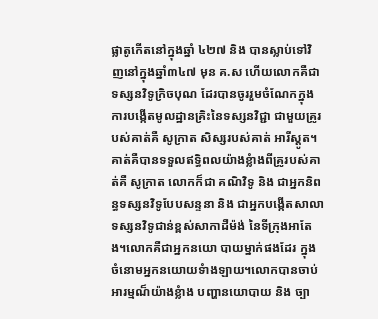ផ្លាតូកើតនៅក្នុងឆ្នាំ ៤២៧ និង បានស្លាប់ទៅវិញនៅក្នុងឆ្នាំ៣៤៧ មុន គ.ស ហើយលោកគឺជាទស្សនវិទូក្រិចបុណ ដែរបានចូររួមចំណែកក្នុងការបង្កើតមូលដ្ឋានគ្រិះនៃទស្សនវិជ្ជា ជាមួយគ្រូរបស់គាត់គឺ សូក្រាត សិស្សរបស់គាត់ អារីស្ដូត។គាត់គឺបានទទួលឥទ្ធិពលយ៉ាងខ្លំាងពីគ្រូរបស់គាត់គឺ សូក្រាត លោកក៏ជា គណិវិទូ និង ជាអ្នកនិពន្ធទស្សនវិទូបែបសន្ទនា និង ជាអ្នកបង្កើតសាលាទស្សនវិទូជាន់ខ្ពស់សាកាដឺម៉ង់ នៃទីក្រុងអាតែង។លោកគឺជាអ្នកនយោ បាយម្នាក់ផងដែរ ក្នុងចំនោមអ្នកនយោយទំាងឡាយ។លោកបានចាប់អារម្មណ៏យ៉ាងខ្លំាង បញ្ហានយោបាយ និង ច្បា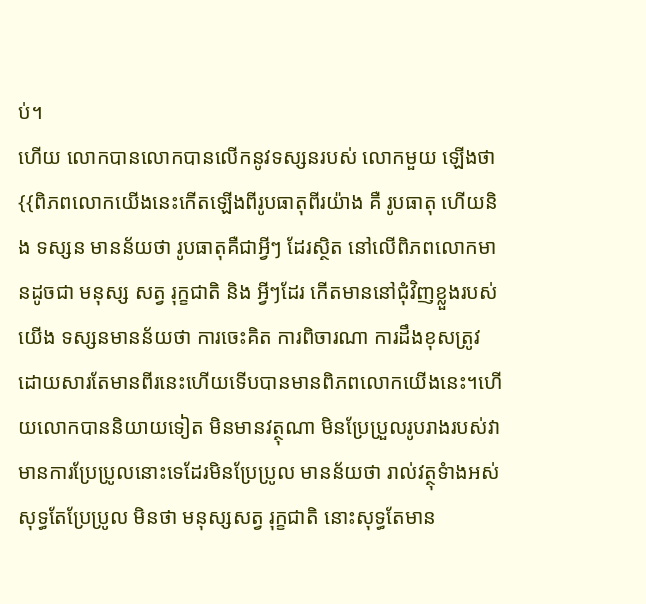ប់។
ហើយ លោកបានលោកបានលើកនូវទស្សនរបស់ លោកមួយ ឡើងថា {{ពិភពលោកយើងនេះកើតឡើងពីរូបធាតុពីរយ៉ាង គឺ រូបធាតុ ហើយនិង ទស្សន មានន័យថា រូបធាតុគឺជាអ្វីៗ ដែរស្ថិត នៅលើពិភពលោកមានដូចជា មនុស្ស សត្វ រុក្ខជាតិ និង អ្វីៗដែរ កើតមាននៅជុំវិញខ្លួងរបស់យើង ទស្សនមានន័យថា ការចេះគិត ការពិចារណា ការដឹងខុសត្រូវ ដោយសារតែមានពីរនេះហើយទើបបានមានពិភពលោកយើងនេះ។ហើយលោកបាននិយាយទៀត មិនមានវត្ថុណា មិនប្រែប្រួលរូបរាងរបស់វាមានការប្រែប្រូលនោះទេដែរមិនប្រែប្រូល មានន័យថា រាល់វត្ថុទំាងអស់សុទ្ធតែប្រែប្រូល មិនថា មនុស្សសត្វ រុក្ខជាតិ នោះសុទ្ធតែមាន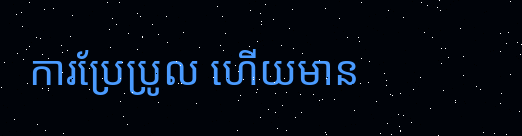ការប្រែប្រូល ហើយមាន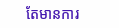តែមានការ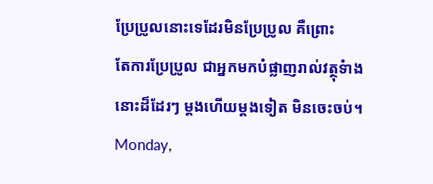ប្រែប្រូលនោះទេដែរមិនប្រែប្រូល គឺព្រោះ
តែការប្រែប្រូល ជាអ្នកមកបំផ្លាញរាល់វត្ថុទំាងនោះដ៏ដែរៗ ម្ដងហើយម្ដងទៀត មិនចេះចប់។
Monday,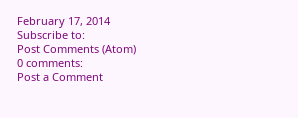February 17, 2014
Subscribe to:
Post Comments (Atom)
0 comments:
Post a Comment